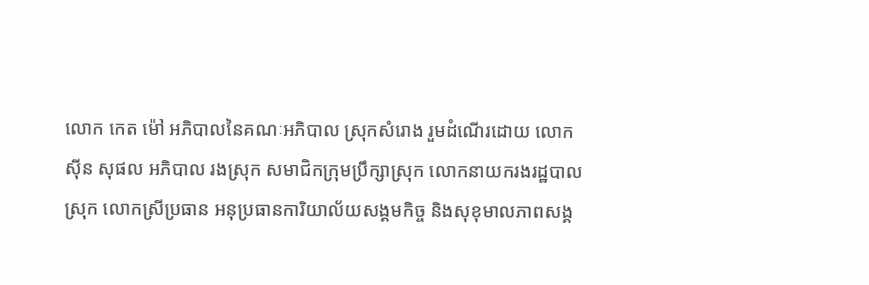លោក កេត ម៉ៅ អភិបាលនៃគណៈអភិបាល ស្រុកសំរោង រួមដំណើរដោយ លោក សុីន សុផល អភិបាល រងស្រុក សមាជិកក្រុមប្រឹក្សាស្រុក លោកនាយករងរដ្ឋបាលស្រុក លោកស្រីប្រធាន អនុប្រធានការិយាល័យសង្គមកិច្ច និងសុខុមាលភាពសង្គ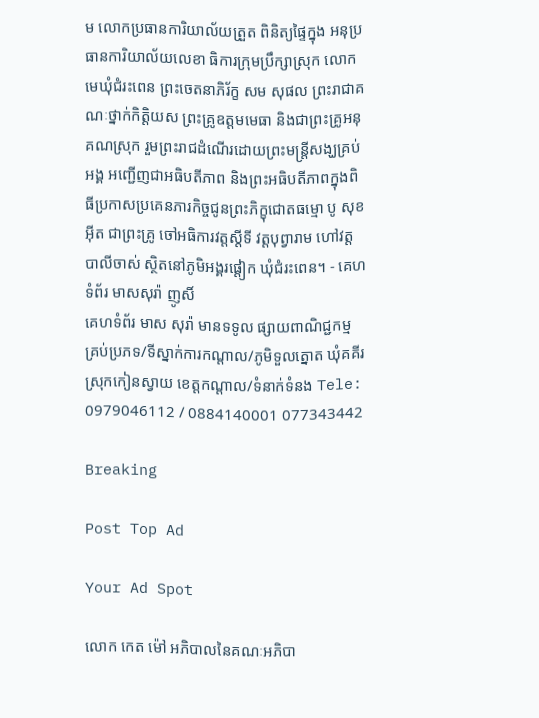ម លោកប្រធានការិយាល័យត្រួត ពិនិត្យផ្ទៃក្នុង អនុប្រធានការិយាល័យលេខា ធិការក្រុមប្រឹក្សាស្រុក លោកមេឃុំជំរះពេន ព្រះចេតនាភិរ័ក្ខ សម សុផល ព្រះរាជាគណៈថ្នាក់កិត្តិយស ព្រះគ្រូឧត្តមមេធា និងជាព្រះគ្រូអនុគណស្រុក រួមព្រះរាជដំណើរដោយព្រះមន្រ្តីសង្ឃគ្រប់អង្គ អញ្ជើញជាអធិបតីភាព និងព្រះអធិបតីភាពក្នុងពិធីប្រកាសប្រគេនភារកិច្ចជូនព្រះភិក្ខុជោតធម្មោ បូ សុខអុីត ជាព្រះគ្រូ ចៅអធិការវត្តស្តីទី វត្តបុព្វារាម ហៅវត្តបាលីចាស់ ស្ថិតនៅភូមិអង្គរផ្តៀក ឃុំជំរះពេន។ - គេហទំព័រ មាសសុរ៉ា ញូសិ៍
គេហទំព័រ មាស សុរ៉ា មានទទូល ផ្សាយពាណិជ្ជកម្ម គ្រប់ប្រភទ/ទីស្នាក់ការកណ្តាល/ភូមិទួលត្នោត ឃុំគគីរ ស្រុកកៀនស្វាយ ខេត្តកណ្តាល/ទំនាក់ទំនង Tele: 0979046112 / 0884140001 077343442

Breaking

Post Top Ad

Your Ad Spot

លោក កេត ម៉ៅ អភិបាលនៃគណៈអភិបា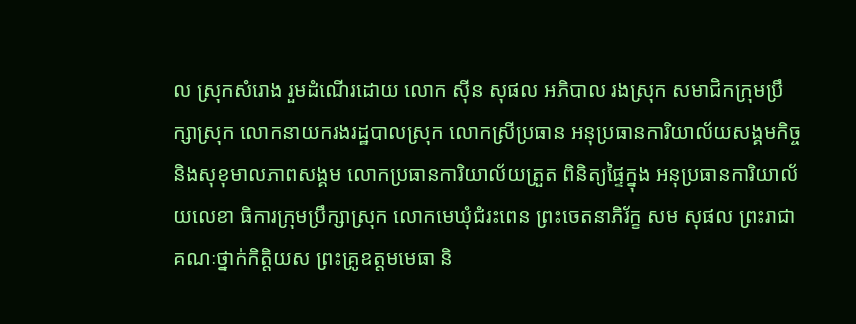ល ស្រុកសំរោង រួមដំណើរដោយ លោក សុីន សុផល អភិបាល រងស្រុក សមាជិកក្រុមប្រឹក្សាស្រុក លោកនាយករងរដ្ឋបាលស្រុក លោកស្រីប្រធាន អនុប្រធានការិយាល័យសង្គមកិច្ច និងសុខុមាលភាពសង្គម លោកប្រធានការិយាល័យត្រួត ពិនិត្យផ្ទៃក្នុង អនុប្រធានការិយាល័យលេខា ធិការក្រុមប្រឹក្សាស្រុក លោកមេឃុំជំរះពេន ព្រះចេតនាភិរ័ក្ខ សម សុផល ព្រះរាជាគណៈថ្នាក់កិត្តិយស ព្រះគ្រូឧត្តមមេធា និ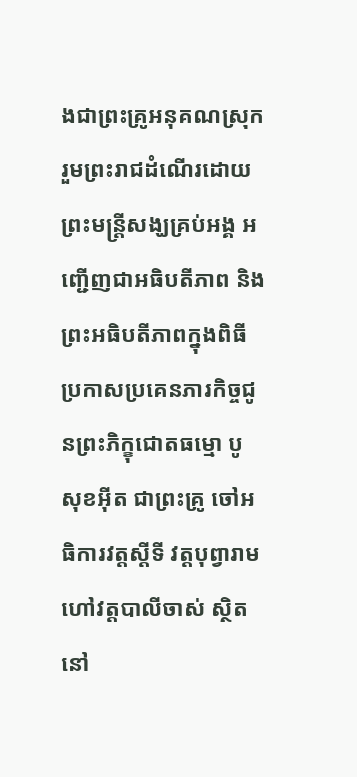ងជាព្រះគ្រូអនុគណស្រុក រួមព្រះរាជដំណើរដោយព្រះមន្រ្តីសង្ឃគ្រប់អង្គ អញ្ជើញជាអធិបតីភាព និងព្រះអធិបតីភាពក្នុងពិធីប្រកាសប្រគេនភារកិច្ចជូនព្រះភិក្ខុជោតធម្មោ បូ សុខអុីត ជាព្រះគ្រូ ចៅអធិការវត្តស្តីទី វត្តបុព្វារាម ហៅវត្តបាលីចាស់ ស្ថិតនៅ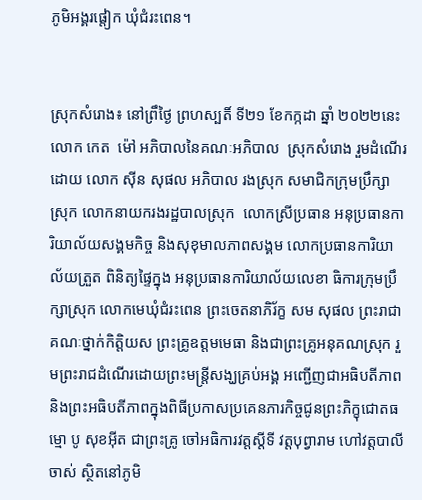ភូមិអង្គរផ្តៀក ឃុំជំរះពេន។


ស្រុកសំរោង៖ នៅព្រឹថ្ងៃ ព្រហស្បតិ៍ ទី២១ ខែកក្កដា ឆ្នាំ ២០២២នេះ លោក កេត  ម៉ៅ អភិបាលនៃគណៈអភិបាល  ស្រុកសំរោង រួមដំណើរដោយ លោក សុីន សុផល អភិបាល រងស្រុក សមាជិកក្រុមប្រឹក្សាស្រុក លោកនាយករងរដ្ឋបាលស្រុក  លោកស្រីប្រធាន អនុប្រធានការិយាល័យសង្គមកិច្ច និងសុខុមាលភាពសង្គម លោកប្រធានការិយាល័យត្រួត ពិនិត្យផ្ទៃក្នុង អនុប្រធានការិយាល័យលេខា ធិការក្រុមប្រឹក្សាស្រុក លោកមេឃុំជំរះពេន ព្រះចេតនាភិរ័ក្ខ សម សុផល ព្រះរាជាគណៈថ្នាក់កិត្តិយស ព្រះគ្រូឧត្តមមេធា និងជាព្រះគ្រូអនុគណស្រុក រួមព្រះរាជដំណើរដោយព្រះមន្រ្តីសង្ឃគ្រប់អង្គ អញ្ជើញជាអធិបតីភាព និងព្រះអធិបតីភាពក្នុងពិធីប្រកាសប្រគេនភារកិច្ចជូនព្រះភិក្ខុជោតធម្មោ បូ សុខអុីត ជាព្រះគ្រូ ចៅអធិការវត្តស្តីទី វត្តបុព្វារាម ហៅវត្តបាលីចាស់ ស្ថិតនៅភូមិ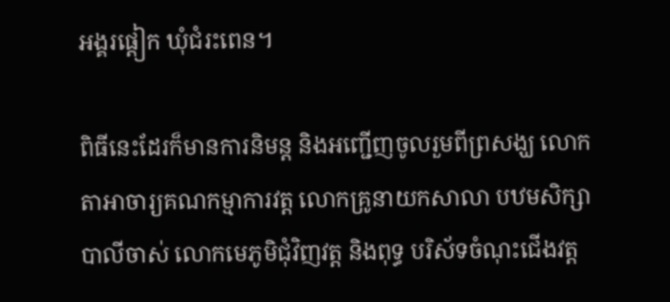អង្គរផ្តៀក ឃុំជំរះពេន។

ពិធីនេះដែរក៏មានការនិមន្ត និងអញ្ជើញចូលរួមពីព្រសង្ឃ លោកតាអាចារ្យគណកម្មាការវត្ត លោកគ្រូនាយកសាលា បឋមសិក្សាបាលីចាស់ លោកមេភូមិជុំវិញវត្ត និងពុទ្ធ បរិស័ទចំណុះជើងវត្ត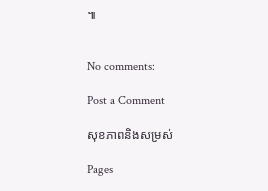៕


No comments:

Post a Comment

សុខភាពនិងសម្រស់

Pages